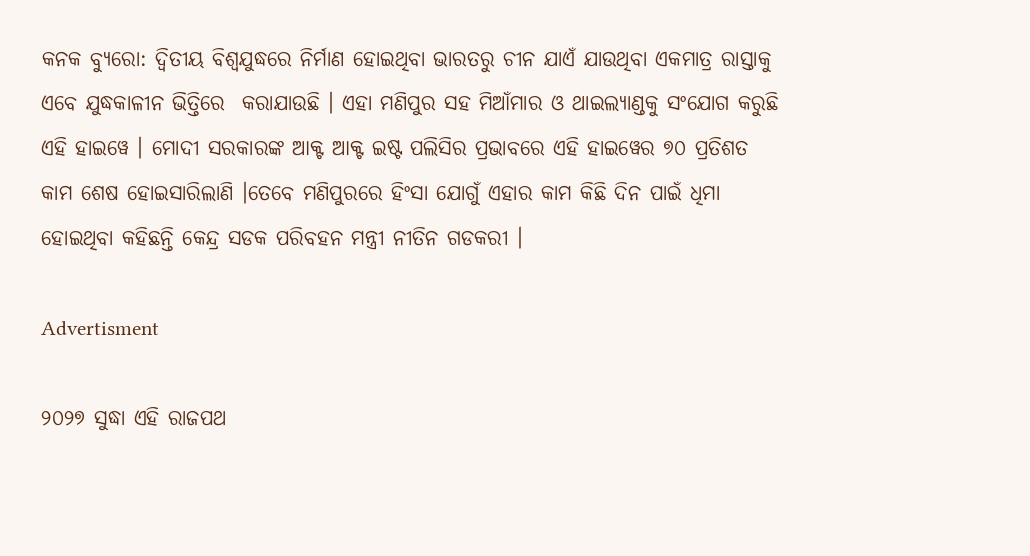କନକ ବ୍ୟୁରୋ: ଦ୍ୱିତୀୟ ବିଶ୍ୱଯୁଦ୍ଧରେ ନିର୍ମାଣ ହୋଇଥିବା ଭାରତରୁ ଚୀନ ଯାଏଁ ଯାଉଥିବା ଏକମାତ୍ର ରାସ୍ତାକୁ ଏବେ ଯୁଦ୍ଧକାଳୀନ ଭିତ୍ତିରେ  କରାଯାଉଛି । ଏହା ମଣିପୁର ସହ ମିଆଁମାର ଓ ଥାଇଲ୍ୟାଣ୍ଡକୁ ସଂଯୋଗ କରୁଛି ଏହି ହାଇୱେ । ମୋଦୀ ସରକାରଙ୍କ ଆକ୍ଟ ଆକ୍ଟ ଇଷ୍ଟ ପଲିସିର ପ୍ରଭାବରେ ଏହି ହାଇୱେର ୭୦ ପ୍ରତିଶତ କାମ ଶେଷ ହୋଇସାରିଲାଣି ।ତେବେ ମଣିପୁରରେ ହିଂସା ଯୋଗୁଁ ଏହାର କାମ କିଛି ଦିନ ପାଇଁ ଧିମା ହୋଇଥିବା କହିଛନ୍ତି କେନ୍ଦ୍ର ସଡକ ପରିବହନ ମନ୍ତ୍ରୀ ନୀତିନ ଗଡକରୀ ।

Advertisment

୨୦୨୭ ସୁଦ୍ଧା ଏହି ରାଜପଥ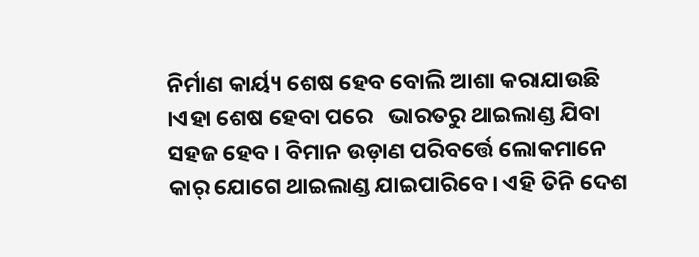ନିର୍ମାଣ କାର୍ୟ୍ୟ ଶେଷ ହେବ ବୋଲି ଆଶା କରାଯାଉଛି ।ଏହା ଶେଷ ହେବା ପରେ   ଭାରତରୁ ଥାଇଲାଣ୍ଡ ଯିବା ସହଜ ହେବ । ବିମାନ ଉଡ଼ାଣ ପରିବର୍ତ୍ତେ ଲୋକମାନେ କାର୍ ଯୋଗେ ଥାଇଲାଣ୍ଡ ଯାଇପାରିବେ। ଏହି ତିନି ଦେଶ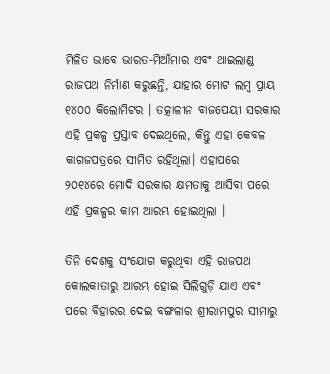ମିଳିତ ଭାବେ ଭାରତ-ମିଆଁମାର ଏବଂ ଥାଇଲାଣ୍ଡ ରାଜପଥ ନିର୍ମାଣ କରୁଛନ୍ତି, ଯାହାର ମୋଟ ଲମ୍ବ ପ୍ରାୟ ୧୪୦୦ କିଲୋମିଟର । ତତ୍କାଳୀନ ବାଜପେୟୀ ସରକାର ଏହି ପ୍ରକଳ୍ପ ପ୍ରସ୍ତାବ ଦେଇଥିଲେ, କିନ୍ତୁ ଏହା କେବଳ କାଗଜପତ୍ରରେ ସୀମିତ ରହିଥିଲା। ଏହାପରେ ୨୦୧୪ରେ ମୋଦି ସରକାର କ୍ଷମତାକୁ ଆସିବା ପରେ ଏହି ପ୍ରକଳ୍ପର କାମ ଆରମ୍ଭ ହୋଇଥିଲା ।

ତିନି ଦେଶକୁ ସଂଯୋଗ କରୁଥିବା ଏହି ରାଜପଥ କୋଲକାତାରୁ ଆରମ୍ଭ ହୋଇ ସିଲିଗୁଡ଼ି ଯାଏ ଏବଂ ପରେ ବିହାରର ଦେଇ ବଙ୍ଗଳାର ଶ୍ରୀରାମପୁର ସୀମାରୁ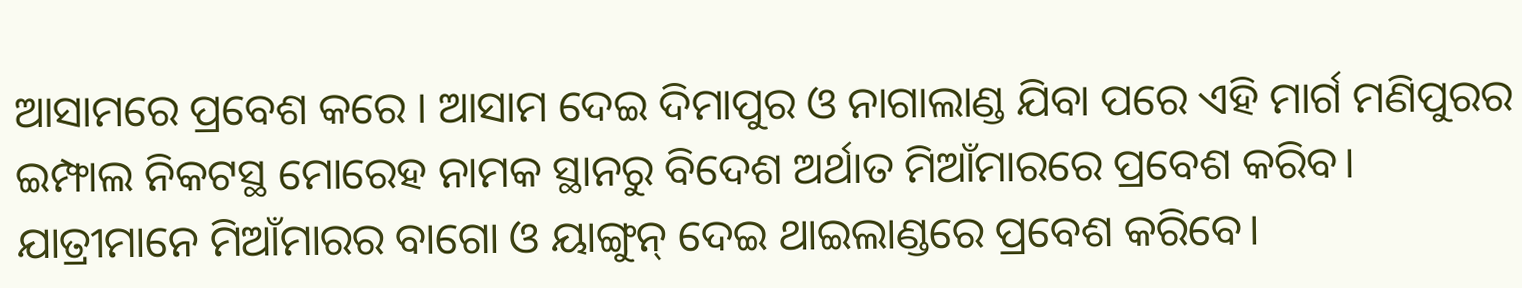ଆସାମରେ ପ୍ରବେଶ କରେ । ଆସାମ ଦେଇ ଦିମାପୁର ଓ ନାଗାଲାଣ୍ଡ ଯିବା ପରେ ଏହି ମାର୍ଗ ମଣିପୁରର ଇମ୍ଫାଲ ନିକଟସ୍ଥ ମୋରେହ ନାମକ ସ୍ଥାନରୁ ବିଦେଶ ଅର୍ଥାତ ମିଆଁମାରରେ ପ୍ରବେଶ କରିବ। ଯାତ୍ରୀମାନେ ମିଆଁମାରର ବାଗୋ ଓ ୟାଙ୍ଗୁନ୍ ଦେଇ ଥାଇଲାଣ୍ଡରେ ପ୍ରବେଶ କରିବେ।